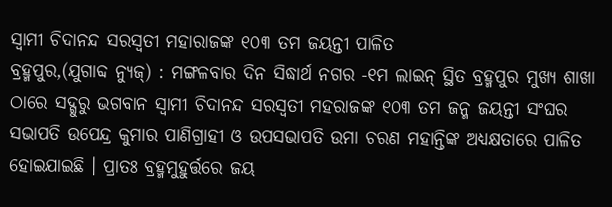ସ୍ୱାମୀ ଚିଦାନନ୍ଦ ସରସ୍ୱତୀ ମହାରାଜଙ୍କ ୧୦୩ ତମ ଜୟନ୍ତୀ ପାଳିତ
ବ୍ରହ୍ମପୁର,(ଯୁଗାବ୍ଦ ନ୍ୟୁଜ୍) : ମଙ୍ଗଳବାର ଦିନ ସିଦ୍ଧାର୍ଥ ନଗର -୧ମ ଲାଇନ୍ ସ୍ଥିତ ବ୍ରହ୍ମପୁର ମୁଖ୍ୟ ଶାଖା ଠାରେ ସଦ୍ଗୁରୁ ଭଗବାନ ସ୍ୱାମୀ ଚିଦାନନ୍ଦ ସରସ୍ୱତୀ ମହରାଜଙ୍କ ୧୦୩ ତମ ଜନ୍ମ ଜୟନ୍ତୀ ସଂଘର ସଭାପତି ଉପେନ୍ଦ୍ର କୁମାର ପାଣିଗ୍ରାହୀ ଓ ଉପସଭାପତି ଉମା ଚରଣ ମହାନ୍ତିଙ୍କ ଅଧ୍ୟକ୍ଷତାରେ ପାଳିତ ହୋଇଯାଇଛି । ପ୍ରାତଃ ବ୍ରହ୍ମମୁହୁର୍ତ୍ତରେ ଜୟ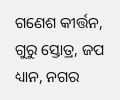ଗଣେଶ କୀର୍ତ୍ତନ, ଗୁରୁ ସ୍ତୋତ୍ର, ଜପ ଧ୍ୟାନ, ନଗର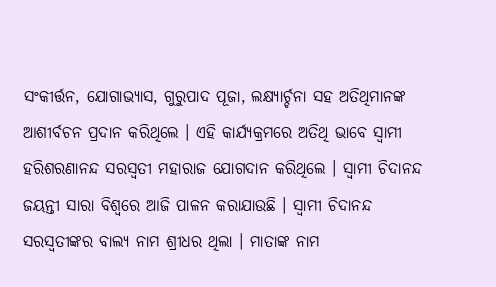ସଂକୀର୍ତ୍ତନ, ଯୋଗାଭ୍ୟାସ, ଗୁରୁପାଦ ପୂଜା, ଲକ୍ଷ୍ୟାର୍ଚ୍ଚନା ସହ ଅତିଥିମାନଙ୍କ ଆଶୀର୍ବଚନ ପ୍ରଦାନ କରିଥିଲେ । ଏହି କାର୍ଯ୍ୟକ୍ରମରେ ଅତିଥି ଭାବେ ସ୍ୱାମୀ ହରିଶରଣାନନ୍ଦ ସରସ୍ୱତୀ ମହାରାଜ ଯୋଗଦାନ କରିଥିଲେ । ସ୍ୱାମୀ ଚିଦାନନ୍ଦ ଜୟନ୍ତୀ ସାରା ବିଶ୍ୱରେ ଆଜି ପାଳନ କରାଯାଉଛି । ସ୍ୱାମୀ ଚିଦାନନ୍ଦ ସରସ୍ୱତୀଙ୍କର ବାଲ୍ୟ ନାମ ଶ୍ରୀଧର ଥିଲା । ମାତାଙ୍କ ନାମ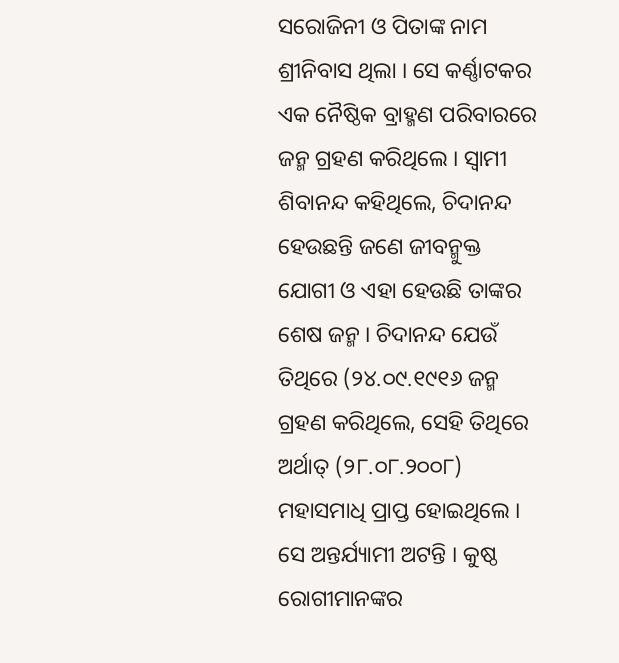ସରୋଜିନୀ ଓ ପିତାଙ୍କ ନାମ ଶ୍ରୀନିବାସ ଥିଲା । ସେ କର୍ଣ୍ଣାଟକର ଏକ ନୈଷ୍ଠିକ ବ୍ରାହ୍ମଣ ପରିବାରରେ ଜନ୍ମ ଗ୍ରହଣ କରିଥିଲେ । ସ୍ୱାମୀ ଶିବାନନ୍ଦ କହିଥିଲେ, ଚିଦାନନ୍ଦ ହେଉଛନ୍ତି ଜଣେ ଜୀବନ୍ମୁକ୍ତ ଯୋଗୀ ଓ ଏହା ହେଉଛି ତାଙ୍କର ଶେଷ ଜନ୍ମ । ଚିଦାନନ୍ଦ ଯେଉଁ ତିଥିରେ (୨୪.୦୯.୧୯୧୬ ଜନ୍ମ ଗ୍ରହଣ କରିଥିଲେ, ସେହି ତିଥିରେ ଅର୍ଥାତ୍ (୨୮.୦୮.୨୦୦୮) ମହାସମାଧି ପ୍ରାପ୍ତ ହୋଇଥିଲେ । ସେ ଅନ୍ତର୍ଯ୍ୟାମୀ ଅଟନ୍ତି । କୁଷ୍ଠ ରୋଗୀମାନଙ୍କର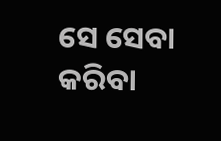ସେ ସେବା କରିବା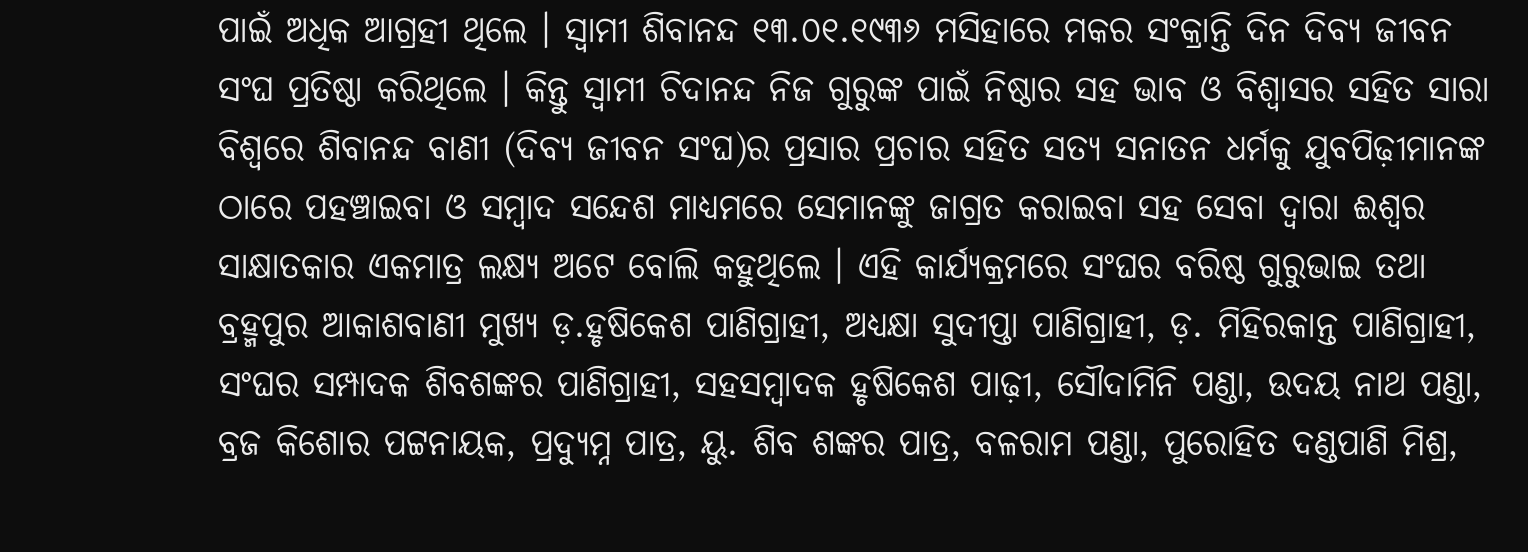ପାଇଁ ଅଧିକ ଆଗ୍ରହୀ ଥିଲେ । ସ୍ୱାମୀ ଶିବାନନ୍ଦ ୧୩.୦୧.୧୯୩୬ ମସିହାରେ ମକର ସଂକ୍ରାନ୍ତି ଦିନ ଦିବ୍ୟ ଜୀବନ ସଂଘ ପ୍ରତିଷ୍ଠା କରିଥିଲେ । କିନ୍ତୁ ସ୍ୱାମୀ ଚିଦାନନ୍ଦ ନିଜ ଗୁରୁଙ୍କ ପାଇଁ ନିଷ୍ଠାର ସହ ଭାବ ଓ ବିଶ୍ୱାସର ସହିତ ସାରା ବିଶ୍ୱରେ ଶିବାନନ୍ଦ ବାଣୀ (ଦିବ୍ୟ ଜୀବନ ସଂଘ)ର ପ୍ରସାର ପ୍ରଚାର ସହିତ ସତ୍ୟ ସନାତନ ଧର୍ମକୁ ଯୁବପିଢ଼ୀମାନଙ୍କ ଠାରେ ପହଞ୍ଚାଇବା ଓ ସମ୍ବାଦ ସନ୍ଦେଶ ମାଧ୍ୟମରେ ସେମାନଙ୍କୁ ଜାଗ୍ରତ କରାଇବା ସହ ସେବା ଦ୍ୱାରା ଈଶ୍ୱର ସାକ୍ଷାତକାର ଏକମାତ୍ର ଲକ୍ଷ୍ୟ ଅଟେ ବୋଲି କହୁଥିଲେ । ଏହି କାର୍ଯ୍ୟକ୍ରମରେ ସଂଘର ବରିଷ୍ଠ ଗୁରୁଭାଇ ତଥା ବ୍ରହ୍ମପୁର ଆକାଶବାଣୀ ମୁଖ୍ୟ ଡ଼.ହୃଷିକେଶ ପାଣିଗ୍ରାହୀ, ଅଧ୍ୟକ୍ଷା ସୁଦୀପ୍ତା ପାଣିଗ୍ରାହୀ, ଡ଼. ମିହିରକାନ୍ତ ପାଣିଗ୍ରାହୀ, ସଂଘର ସମ୍ପାଦକ ଶିବଶଙ୍କର ପାଣିଗ୍ରାହୀ, ସହସମ୍ବାଦକ ହୃଷିକେଶ ପାଢ଼ୀ, ସୌଦାମିନି ପଣ୍ଡା, ଉଦୟ ନାଥ ପଣ୍ଡା, ବ୍ରଜ କିଶୋର ପଟ୍ଟନାୟକ, ପ୍ରଦ୍ୟୁମ୍ନ ପାତ୍ର, ୟୁ. ଶିବ ଶଙ୍କର ପାତ୍ର, ବଳରାମ ପଣ୍ଡା, ପୁରୋହିତ ଦଣ୍ଡପାଣି ମିଶ୍ର,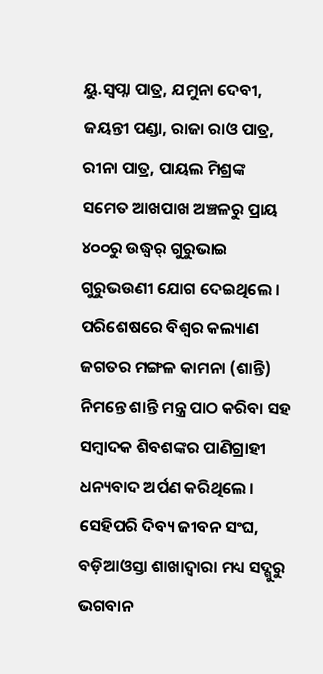ୟୁ.ସ୍ୱପ୍ନା ପାତ୍ର, ଯମୁନା ଦେବୀ, ଜୟନ୍ତୀ ପଣ୍ଡା, ରାଜା ରାଓ ପାତ୍ର, ରୀନା ପାତ୍ର, ପାୟଲ ମିଶ୍ରଙ୍କ ସମେତ ଆଖପାଖ ଅଞ୍ଚଳରୁ ପ୍ରାୟ ୪୦୦ରୁ ଉଦ୍ଧ୍ୱର୍ ଗୁରୁଭାଇ ଗୁରୁଭଉଣୀ ଯୋଗ ଦେଇଥିଲେ । ପରିଶେଷରେ ବିଶ୍ୱର କଲ୍ୟାଣ ଜଗତର ମଙ୍ଗଳ କାମନା (ଶାନ୍ତି) ନିମନ୍ତେ ଶାନ୍ତି ମନ୍ତ୍ର ପାଠ କରିବା ସହ ସମ୍ବାଦକ ଶିବଶଙ୍କର ପାଣିଗ୍ରାହୀ ଧନ୍ୟବାଦ ଅର୍ପଣ କରିଥିଲେ । ସେହିପରି ଦିବ୍ୟ ଜୀବନ ସଂଘ, ବଡ଼ିଆଓସ୍ତା ଶାଖାଦ୍ୱାରା ମଧ୍ୟ ସଦ୍ଗୁରୁ ଭଗବାନ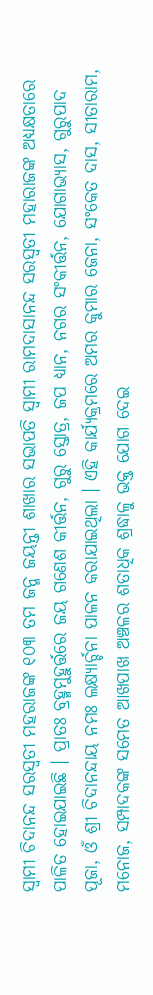ସ୍ୱାମୀ ଚିଦାନନ୍ଦ ସରସ୍ୱତୀ ମହରାଜଙ୍କ ୧୦୩ ତମ ଜନ୍ମ ଜୟନ୍ତୀ ଶାଖାର ସଭାପତି ସ୍ୱାମୀ ରାମଦାସାନନ୍ଦ ସରସ୍ୱତୀ ମହାରାଜଙ୍କ ଅଧ୍ୟକ୍ଷତାରେ ପାଳିତ ହୋଇଯାଇଛି । ପ୍ରାତଃ ବ୍ରହ୍ମମୁହୁର୍ତ୍ତରେ ଜୟ ଗଣେଶ କୀର୍ତ୍ତନ, ଗୁରୁ ସ୍ତୋତ୍ର, ଜପ ଧ୍ୟାନ, ନଗର ସଂକୀର୍ତ୍ତନ, ଯୋଗାଭ୍ୟାସ, ଗୁରୁପାଦ ପୂଜା, ଓଁ ଶ୍ରୀ ଚିଦାନନ୍ଦାୟ ନମଃ ଲକ୍ଷ୍ୟାର୍ଚ୍ଚନା ପାଳନ କରାଯାଇଥିଲା । ଏହି କାର୍ଯ୍ୟକ୍ରମରେ ଅମର କୁମାର ଜେନା, ସଂକେତ ଦାସ, ସୀତାରାମ, ମନୋଜ, ସମ୍ପାଦକଙ୍କ ସମେତ ଆଖପାଖ ଅଞ୍ଚଳର ଶତାଧିକ ଶ୍ରଦ୍ଧାଳୁ ଭକ୍ତ ଯୋଗ ଦେଇ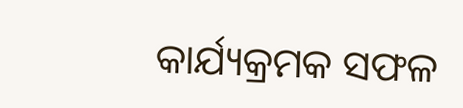କାର୍ଯ୍ୟକ୍ରମକ ସଫଳ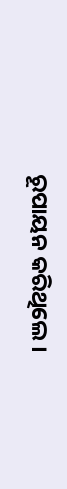ରୂପାୟନ କରିଥିଲେ ।